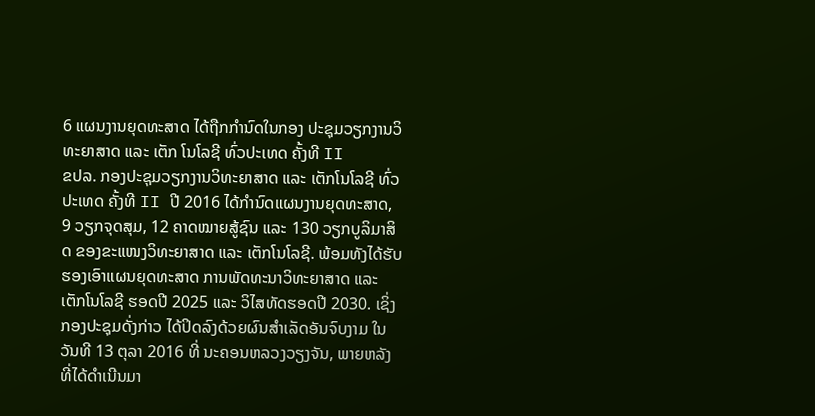6 ແຜນງານຍຸດທະສາດ ໄດ້ຖືກກຳນົດໃນກອງ ປະຊຸມວຽກງານວິທະຍາສາດ ແລະ ເຕັກ ໂນໂລຊີ ທົ່ວປະເທດ ຄັ້ງທີ II
ຂປລ. ກອງປະຊຸມວຽກງານວິທະຍາສາດ ແລະ ເຕັກໂນໂລຊີ ທົ່ວປະເທດ ຄັ້ງທີ II ປີ 2016 ໄດ້ກຳນົດແຜນງານຍຸດທະສາດ, 9 ວຽກຈຸດສຸມ, 12 ຄາດໝາຍສູ້ຊົນ ແລະ 130 ວຽກບູລິມາສິດ ຂອງຂະແໜງວິທະຍາສາດ ແລະ ເຕັກໂນໂລຊີ. ພ້ອມທັງໄດ້ຮັບຮອງເອົາແຜນຍຸດທະສາດ ການພັດທະນາວິທະຍາສາດ ແລະ ເຕັກໂນໂລຊີ ຮອດປີ 2025 ແລະ ວິໄສທັດຮອດປີ 2030. ເຊິ່ງກອງປະຊຸມດັ່ງກ່າວ ໄດ້ປິດລົງດ້ວຍຜົນສຳເລັດອັນຈົບງາມ ໃນວັນທີ 13 ຕຸລາ 2016 ທີ່ ນະຄອນຫລວງວຽງຈັນ, ພາຍຫລັງທີ່ໄດ້ດຳເນີນມາ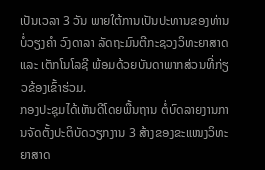ເປັນເວລາ 3 ວັນ ພາຍໃຕ້ການເປັນປະທານຂອງທ່ານ ບໍ່ວຽງຄຳ ວົງດາລາ ລັດຖະມົນຕີກະຊວງວິທະຍາສາດ ແລະ ເຕັກໂນໂລຊີ ພ້ອມດ້ວຍບັນດາພາກສ່ວນທີ່ກ່ຽວຂ້ອງເຂົ້າຮ່ວມ.
ກອງປະຊຸມໄດ້ເຫັນດີໂດຍພື້ນຖານ ຕໍ່ບົດລາຍງານການຈັດຕັ້ງປະຕິບັດວຽກງານ 3 ສ້າງຂອງຂະແໜງວິທະຍາສາດ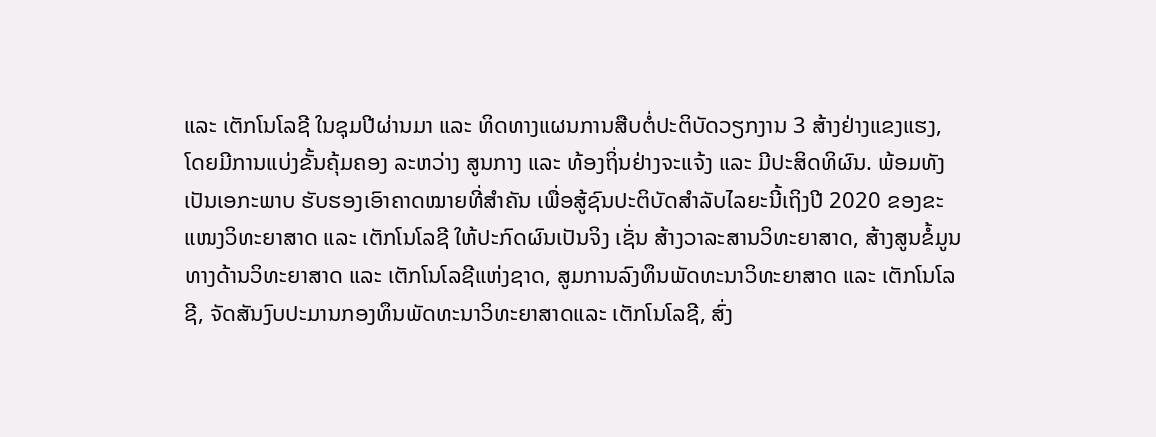ແລະ ເຕັກໂນໂລຊີ ໃນຊຸມປີຜ່ານມາ ແລະ ທິດທາງແຜນການສືບຕໍ່ປະຕິບັດວຽກງານ 3 ສ້າງຢ່າງແຂງແຮງ, ໂດຍມີການແບ່ງຂັ້ນຄຸ້ມຄອງ ລະຫວ່າງ ສູນກາງ ແລະ ທ້ອງຖິ່ນຢ່າງຈະແຈ້ງ ແລະ ມີປະສິດທິຜົນ. ພ້ອມທັງເປັນເອກະພາບ ຮັບຮອງເອົາຄາດໝາຍທີ່ສຳຄັນ ເພື່ອສູ້ຊົນປະຕິບັດສຳລັບໄລຍະນີ້ເຖິງປີ 2020 ຂອງຂະແໜງວິທະຍາສາດ ແລະ ເຕັກໂນໂລຊີ ໃຫ້ປະກົດຜົນເປັນຈິງ ເຊັ່ນ ສ້າງວາລະສານວິທະຍາສາດ, ສ້າງສູນຂໍ້ມູນທາງດ້ານວິທະຍາສາດ ແລະ ເຕັກໂນໂລຊີແຫ່ງຊາດ, ສູມການລົງທຶນພັດທະນາວິທະຍາສາດ ແລະ ເຕັກໂນໂລຊີ, ຈັດສັນງົບປະມານກອງທຶນພັດທະນາວິທະຍາສາດແລະ ເຕັກໂນໂລຊີ, ສົ່ງ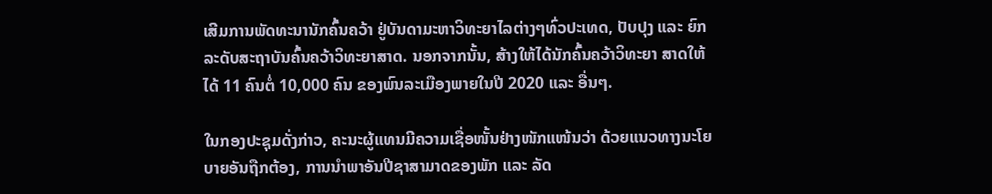ເສີມການພັດທະນານັກຄົ້ນຄວ້າ ຢູ່ບັນດາມະຫາວິທະຍາໄລຕ່າງໆທົ່ວປະເທດ, ປັບປຸງ ແລະ ຍົກລະດັບສະຖາບັນຄົ້ນຄວ້າວິທະຍາສາດ. ນອກຈາກນັ້ນ, ສ້າງໃຫ້ໄດ້ນັກຄົ້ນຄວ້າວິທະຍາ ສາດໃຫ້ໄດ້ 11 ຄົນຕໍ່ 10,000 ຄົນ ຂອງພົນລະເມືອງພາຍໃນປີ 2020 ແລະ ອື່ນໆ.

ໃນກອງປະຊຸມດັ່ງກ່າວ, ຄະນະຜູ້ແທນມີຄວາມເຊື່ອໜັ້ນຢ່າງໜັກແໜ້ນວ່າ ດ້ວຍແນວທາງນະໂຍບາຍອັນຖືກຕ້ອງ, ການນຳພາອັນປີຊາສາມາດຂອງພັກ ແລະ ລັດ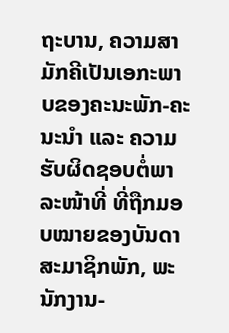ຖະບານ, ຄວາມສາມັກຄີເປັນເອກະພາບຂອງຄະນະພັກ-ຄະນະນຳ ແລະ ຄວາມຮັບຜິດຊອບຕໍ່ພາລະໜ້າທີ່ ທີ່ຖືກມອບໝາຍຂອງບັນດາສະມາຊິກພັກ, ພະນັກງານ-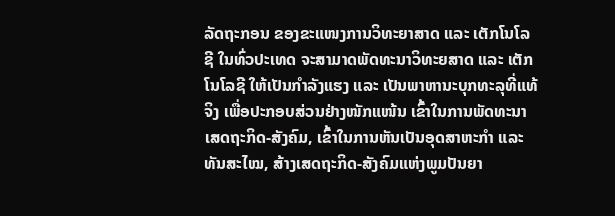ລັດຖະກອນ ຂອງຂະແໜງການວິທະຍາສາດ ແລະ ເຕັກໂນໂລຊີ ໃນທົ່ວປະເທດ ຈະສາມາດພັດທະນາວິທະຍສາດ ແລະ ເຕັກໂນໂລຊີ ໃຫ້ເປັນກຳລັງແຮງ ແລະ ເປັນພາຫານະບຸກທະລຸທີ່ແທ້ຈິງ ເພື່ອປະກອບສ່ວນຢ່າງໜັກແໜ້ນ ເຂົ້າໃນການພັດທະນາເສດຖະກິດ-ສັງຄົມ, ເຂົ້າໃນການຫັນເປັນອຸດສາຫະກຳ ແລະ ທັນສະໄໝ, ສ້າງເສດຖະກິດ-ສັງຄົມແຫ່ງພູມປັນຍາ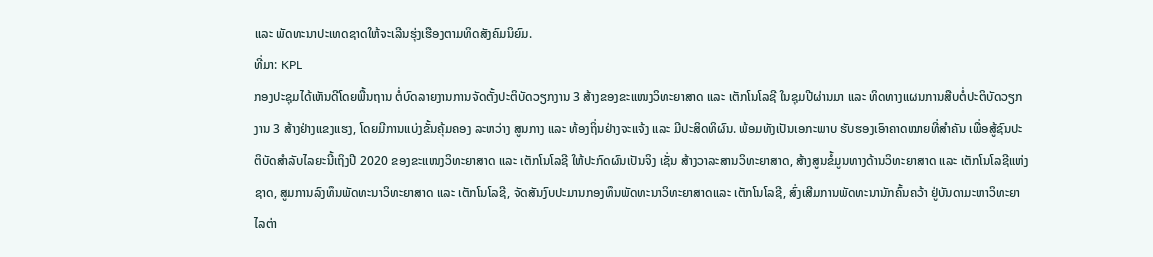ແລະ ພັດທະນາປະເທດຊາດໃຫ້ຈະເລີນຮຸ່ງເຮືອງຕາມທິດສັງຄົມນິຍົມ.
ທີ່ມາ: KPL
ກອງປະຊຸມໄດ້ເຫັນດີໂດຍພື້ນຖານ ຕໍ່ບົດລາຍງານການຈັດຕັ້ງປະຕິບັດວຽກງານ 3 ສ້າງຂອງຂະແໜງວິທະຍາສາດ ແລະ ເຕັກໂນໂລຊີ ໃນຊຸມປີຜ່ານມາ ແລະ ທິດທາງແຜນການສືບຕໍ່ປະຕິບັດວຽກງານ 3 ສ້າງຢ່າງແຂງແຮງ, ໂດຍມີການແບ່ງຂັ້ນຄຸ້ມຄອງ ລະຫວ່າງ ສູນກາງ ແລະ ທ້ອງຖິ່ນຢ່າງຈະແຈ້ງ ແລະ ມີປະສິດທິຜົນ. ພ້ອມທັງເປັນເອກະພາບ ຮັບຮອງເອົາຄາດໝາຍທີ່ສຳຄັນ ເພື່ອສູ້ຊົນປະຕິບັດສຳລັບໄລຍະນີ້ເຖິງປີ 2020 ຂອງຂະແໜງວິທະຍາສາດ ແລະ ເຕັກໂນໂລຊີ ໃຫ້ປະກົດຜົນເປັນຈິງ ເຊັ່ນ ສ້າງວາລະສານວິທະຍາສາດ, ສ້າງສູນຂໍ້ມູນທາງດ້ານວິທະຍາສາດ ແລະ ເຕັກໂນໂລຊີແຫ່ງຊາດ, ສູມການລົງທຶນພັດທະນາວິທະຍາສາດ ແລະ ເຕັກໂນໂລຊີ, ຈັດສັນງົບປະມານກອງທຶນພັດທະນາວິທະຍາສາດແລະ ເຕັກໂນໂລຊີ, ສົ່ງເສີມການພັດທະນານັກຄົ້ນຄວ້າ ຢູ່ບັນດາມະຫາວິທະຍາໄລຕ່າ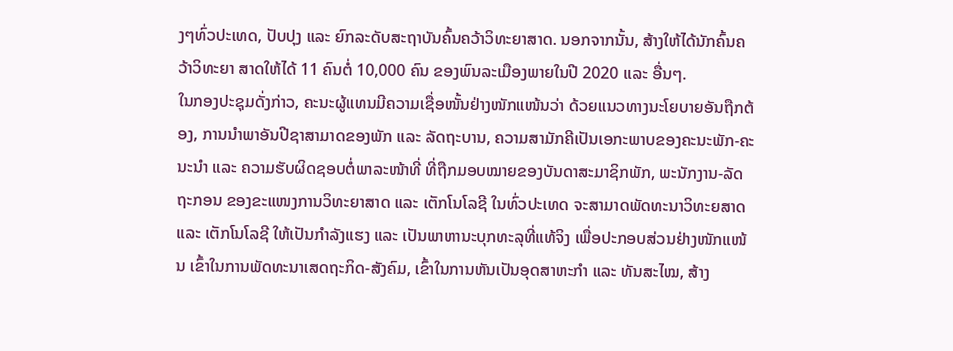ງໆທົ່ວປະເທດ, ປັບປຸງ ແລະ ຍົກລະດັບສະຖາບັນຄົ້ນຄວ້າວິທະຍາສາດ. ນອກຈາກນັ້ນ, ສ້າງໃຫ້ໄດ້ນັກຄົ້ນຄວ້າວິທະຍາ ສາດໃຫ້ໄດ້ 11 ຄົນຕໍ່ 10,000 ຄົນ ຂອງພົນລະເມືອງພາຍໃນປີ 2020 ແລະ ອື່ນໆ.
ໃນກອງປະຊຸມດັ່ງກ່າວ, ຄະນະຜູ້ແທນມີຄວາມເຊື່ອໜັ້ນຢ່າງໜັກແໜ້ນວ່າ ດ້ວຍແນວທາງນະໂຍບາຍອັນຖືກຕ້ອງ, ການນຳພາອັນປີຊາສາມາດຂອງພັກ ແລະ ລັດຖະບານ, ຄວາມສາມັກຄີເປັນເອກະພາບຂອງຄະນະພັກ-ຄະນະນຳ ແລະ ຄວາມຮັບຜິດຊອບຕໍ່ພາລະໜ້າທີ່ ທີ່ຖືກມອບໝາຍຂອງບັນດາສະມາຊິກພັກ, ພະນັກງານ-ລັດຖະກອນ ຂອງຂະແໜງການວິທະຍາສາດ ແລະ ເຕັກໂນໂລຊີ ໃນທົ່ວປະເທດ ຈະສາມາດພັດທະນາວິທະຍສາດ ແລະ ເຕັກໂນໂລຊີ ໃຫ້ເປັນກຳລັງແຮງ ແລະ ເປັນພາຫານະບຸກທະລຸທີ່ແທ້ຈິງ ເພື່ອປະກອບສ່ວນຢ່າງໜັກແໜ້ນ ເຂົ້າໃນການພັດທະນາເສດຖະກິດ-ສັງຄົມ, ເຂົ້າໃນການຫັນເປັນອຸດສາຫະກຳ ແລະ ທັນສະໄໝ, ສ້າງ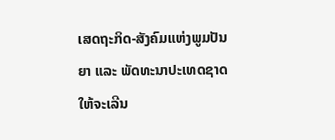ເສດຖະກິດ-ສັງຄົມແຫ່ງພູມປັນຍາ ແລະ ພັດທະນາປະເທດຊາດໃຫ້ຈະເລີນ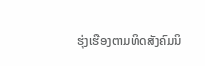ຮຸ່ງເຮືອງຕາມທິດສັງຄົມນິ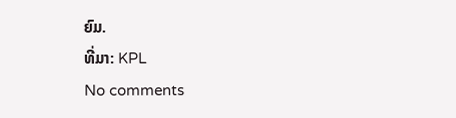ຍົມ.
ທີ່ມາ: KPL
No comments